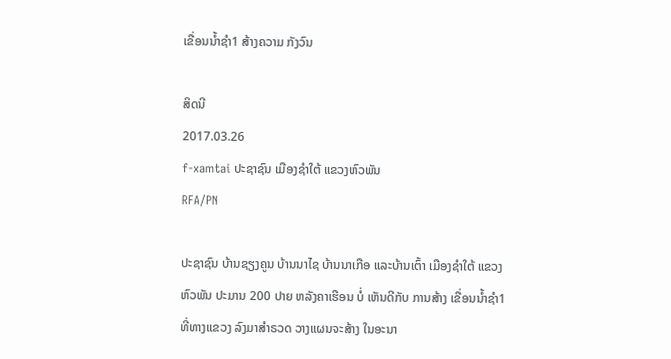ເຂື່ອນນໍ້າຊໍາ1 ສ້າງຄວາມ ກັງວົນ

ສິດນີ
2017.03.26
f-xamtai ປະຊາຊົນ ເມືອງຊໍາໃຕ້ ແຂວງຫົວພັນ
RFA/PN

ປະຊາຊົນ ບ້ານຊຽງຄູນ ບ້ານນາໄຊ ບ້ານນາເກືອ ແລະບ້ານເຕົ້າ ເມືອງຊຳໃຕ້ ແຂວງຫົວພັນ ປະມານ 200 ປາຍ ຫລັງຄາເຮືອນ ບໍ່ ເຫັນດີກັບ ການສ້າງ ເຂື່ອນນ້ຳຊຳ1 ທີ່ທາງແຂວງ ລົງມາສຳຣວດ ວາງແຜນຈະສ້າງ ໃນອະນາ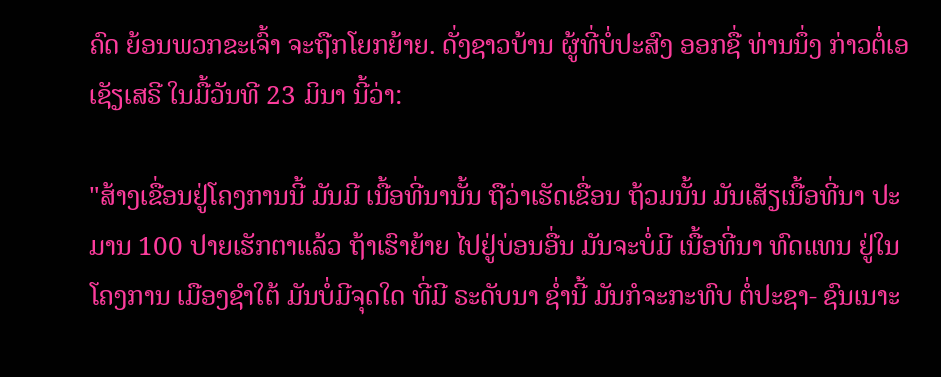ຄົດ ຍ້ອນພວກຂະເຈົ້າ ຈະຖືກໂຍກຍ້າຍ. ດັ່ງຊາວບ້ານ ຜູ້ທີ່ບໍ່ປະສົງ ອອກຊື່ ທ່ານນຶ່ງ ກ່າວຕໍ່ເອເຊັຽເສຣີ ໃນມື້ວັນທີ 23 ມິນາ ນີ້ວ່າ:

"ສ້າງເຂື່ອນຢູ່ໂຄງການນີ້ ມັນມີ ເນື້ອທີ່ນານັ້ນ ຖືວ່າເຮັດເຂື່ອນ ຖ້ວມນັ້ນ ມັນເສັຽເນື້ອທີ່ນາ ປະມານ 100 ປາຍເຮັກຕາແລ້ວ ຖ້າເຮົາຍ້າຍ ໄປຢູ່ບ່ອນອື່ນ ມັນຈະບໍ່ມີ ເນື້ອທີ່ນາ ທົດແທນ ຢູ່ໃນໂຄງການ ເມືອງຊຳໃຕ້ ມັນບໍ່ມີຈຸດໃດ ທີ່ມີ ຣະດັບນາ ຊ່ຳນີ້ ມັນກໍຈະກະທົບ ຕໍ່ປະຊາ- ຊົນເນາະ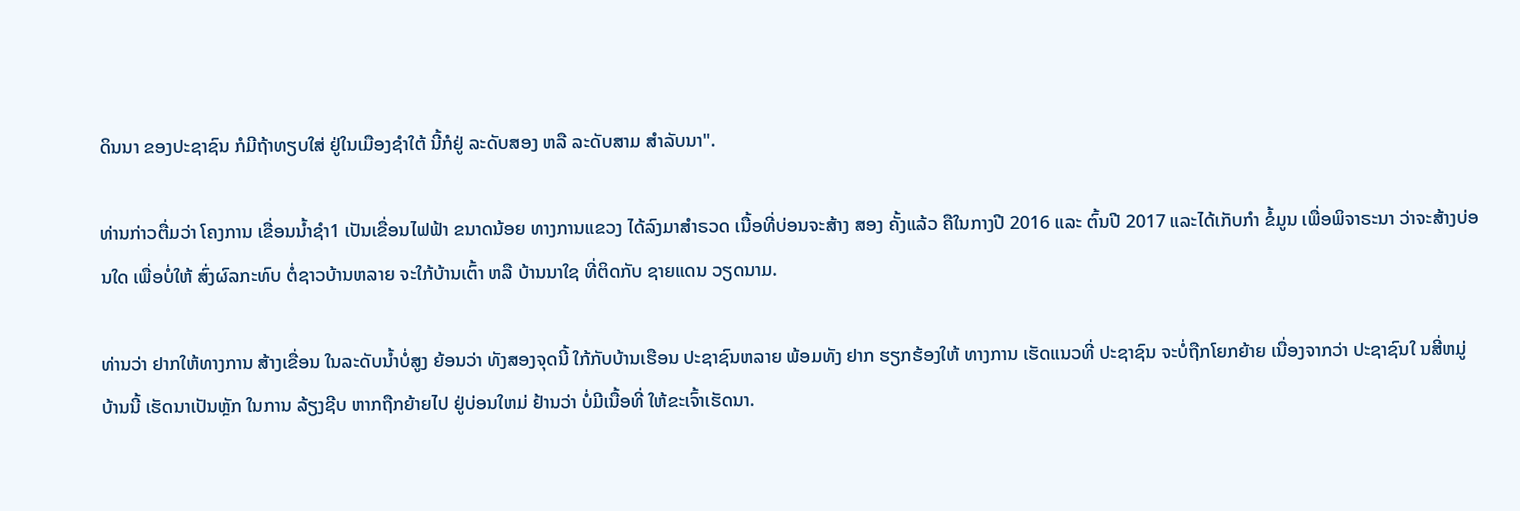ດິນນາ ຂອງປະຊາຊົນ ກໍມີຖ້າທຽບໃສ່ ຢູ່ໃນເມືອງຊຳໃຕ້ ນີ້ກໍຢູ່ ລະດັບສອງ ຫລື ລະດັບສາມ ສຳລັບນາ".

ທ່ານກ່າວຕື່ມວ່າ ໂຄງການ ເຂື່ອນນ້ຳຊຳ1 ເປັນເຂື່ອນໄຟຟ້າ ຂນາດນ້ອຍ ທາງການແຂວງ ໄດ້ລົງມາສຳຣວດ ເນື້ອທີ່ບ່ອນຈະສ້າງ ສອງ ຄັ້ງແລ້ວ ຄືໃນກາງປີ 2016 ແລະ ຕົ້ນປີ 2017 ແລະໄດ້ເກັບກຳ ຂໍ້ມູນ ເພື່ອພິຈາຣະນາ ວ່າຈະສ້າງບ່ອນໃດ ເພື່ອບໍ່ໃຫ້ ສົ່ງຜົລກະທົບ ຕໍ່ຊາວບ້ານຫລາຍ ຈະໃກ້ບ້ານເຕົ້າ ຫລື ບ້ານນາໃຊ ທີ່ຕິດກັບ ຊາຍແດນ ວຽດນາມ.

ທ່ານວ່າ ຢາກໃຫ້ທາງການ ສ້າງເຂື່ອນ ໃນລະດັບນ້ຳບໍ່ສູງ ຍ້ອນວ່າ ທັງສອງຈຸດນີ້ ໃກ້ກັບບ້ານເຮືອນ ປະຊາຊົນຫລາຍ ພ້ອມທັງ ຢາກ ຮຽກຮ້ອງໃຫ້ ທາງການ ເຮັດແນວທີ່ ປະຊາຊົນ ຈະບໍ່ຖືກໂຍກຍ້າຍ ເນື່ອງຈາກວ່າ ປະຊາຊົນໃ ນສີ່ຫມູ່ບ້ານນີ້ ເຮັດນາເປັນຫຼັກ ໃນການ ລ້ຽງຊີບ ຫາກຖືກຍ້າຍໄປ ຢູ່ບ່ອນໃຫມ່ ຢ້ານວ່າ ບໍ່ມີເນື້ອທີ່ ໃຫ້ຂະເຈົ້າເຮັດນາ.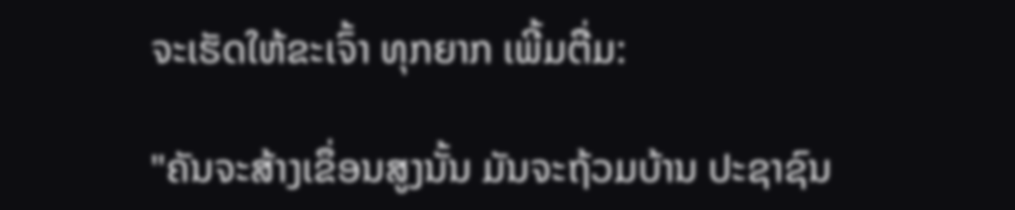ຈະເຮັດໃຫ້ຂະເຈົ້າ ທຸກຍາກ ເພີ້ມຕື່ມ:

"ຄັນຈະສ້າງເຂຶ່ອນສູງນັ້ນ ມັນຈະຖ້ວມບ້ານ ປະຊາຊົນ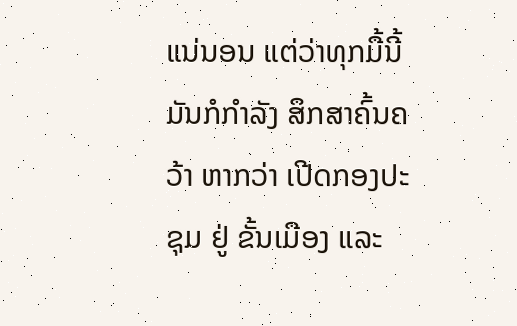ແນ່ນອນ ແຕ່ວ່າທຸກມື້ນີ້ ມັນກໍກຳລັງ ສຶກສາຄົ້ນຄວ້າ ຫາກວ່າ ເປີດກອງປະຊຸມ ຢູ່ ຂັ້ນເມືອງ ແລະ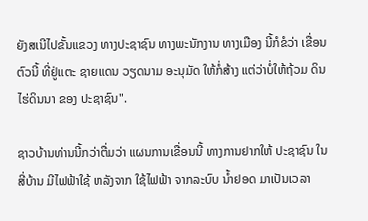ຍັງສເນີໄປຂັ້ນແຂວງ ທາງປະຊາຊົນ ທາງພະນັກງານ ທາງເມືອງ ນີ້ກໍຂໍວ່າ ເຂື່ອນຕົວນີ້ ທີ່ຢູ່ແຕະ ຊາຍແດນ ວຽດນາມ ອະນຸມັດ ໃຫ້ກໍ່ສ້າງ ແຕ່ວ່າບໍ່ໃຫ້ຖ້ວມ ດິນໄຮ່ດິນນາ ຂອງ ປະຊາຊົນ".

ຊາວບ້ານທ່ານນີ້ກວ່າຕື່ມວ່າ ແຜນການເຂື່ອນນີ້ ທາງການຢາກໃຫ້ ປະຊາຊົນ ໃນສີ່ບ້ານ ມີໄຟຟ້າໃຊ້ ຫລັງຈາກ ໃຊ້ໄຟຟ້າ ຈາກລະບົບ ນ້ຳຢອດ ມາເປັນເວລາ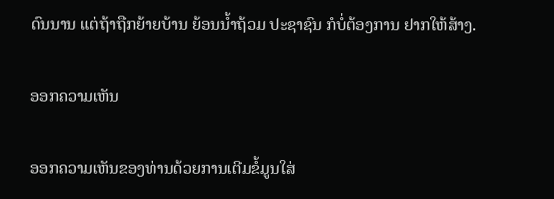ດົນນານ ແຕ່ຖ້າຖືກຍ້າຍບ້ານ ຍ້ອນນ້ຳຖ້ວມ ປະຊາຊົນ ກໍບໍ່ຕ້ອງການ ຢາກໃຫ້ສ້າງ.

ອອກຄວາມເຫັນ

ອອກຄວາມເຫັນຂອງທ່ານດ້ວຍການເຕີມຂໍ້ມູນໃສ່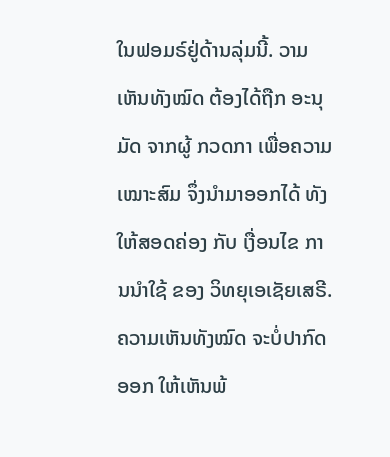ໃນຟອມຣ໌ຢູ່ດ້ານລຸ່ມນີ້. ວາມເຫັນທັງໝົດ ຕ້ອງໄດ້ຖືກ ອະນຸມັດ ຈາກຜູ້ ກວດກາ ເພື່ອຄວາມເໝາະສົມ ຈຶ່ງນໍາມາອອກໄດ້ ທັງໃຫ້ສອດຄ່ອງ ກັບ ເງື່ອນໄຂ ການນຳໃຊ້ ຂອງ ວິທຍຸເອເຊັຍເສຣີ. ຄວາມເຫັນທັງໝົດ ຈະບໍ່ປາກົດອອກ ໃຫ້ເຫັນພ້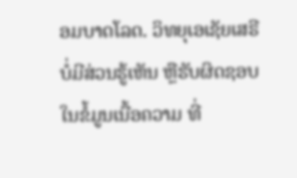ອມບາດໂລດ. ວິທຍຸເອເຊັຍເສຣີ ບໍ່ມີສ່ວນຮູ້ເຫັນ ຫຼືຮັບຜິດຊອບ ໃນຂໍ້ມູນເນື້ອຄວາມ ທີ່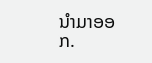ນໍາມາອອກ.